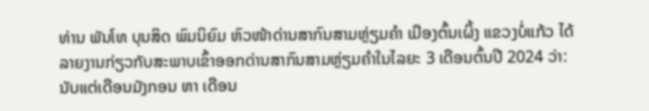ທ່ານ ພັນໂທ ບຸນສິດ ພົມນິຍົມ ຫົວໜ້າດ່ານສາກົນສາມຫຼ່ຽມຄຳ ເມືອງຕົ້ນເຜິ້ງ ແຂວງບໍ່ແກ້ວ ໄດ້ລາຍງານກ່ຽວກັບສະພາບເຂົ້າອອກດ່ານສາກົນສາມຫຼ່ຽມຄຳໃນໄລຍະ 3 ເດືອນຕົ້ນປີ 2024 ວ່າ: ນັບແຕ່ເດືອນມັງກອນ ຫາ ເດືອນ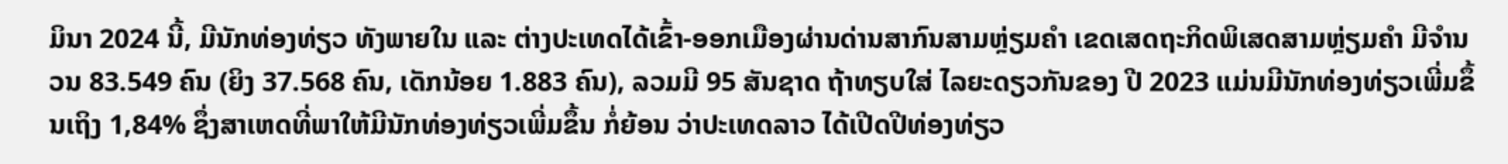ມິນາ 2024 ນີ້, ມີນັກທ່ອງທ່ຽວ ທັງພາຍໃນ ແລະ ຕ່າງປະເທດໄດ້ເຂົ້າ-ອອກເມືອງຜ່ານດ່ານສາກົນສາມຫຼ່ຽມຄຳ ເຂດເສດຖະກິດພິເສດສາມຫຼ່ຽມຄຳ ມີຈໍານວນ 83.549 ຄົນ (ຍິງ 37.568 ຄົນ, ເດັກນ້ອຍ 1.883 ຄົນ), ລວມມີ 95 ສັນຊາດ ຖ້າທຽບໃສ່ ໄລຍະດຽວກັນຂອງ ປີ 2023 ແມ່ນມີນັກທ່ອງທ່ຽວເພີ່ມຂຶ້ນເຖິງ 1,84% ຊຶ່ງສາເຫດທີ່ພາໃຫ້ມີນັກທ່ອງທ່ຽວເພີ່ມຂຶ້ນ ກໍ່ຍ້ອນ ວ່າປະເທດລາວ ໄດ້ເປີດປີທ່ອງທ່ຽວ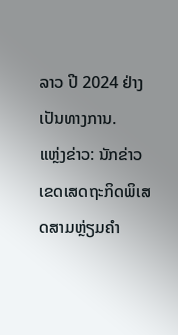ລາວ ປີ 2024 ຢ່າງ ເປັນທາງການ.
ແຫຼ່ງຂ່າວ: ນັກຂ່າວ ເຂດເສດຖະກິດພິເສດສາມຫຼ່ຽມຄຳ